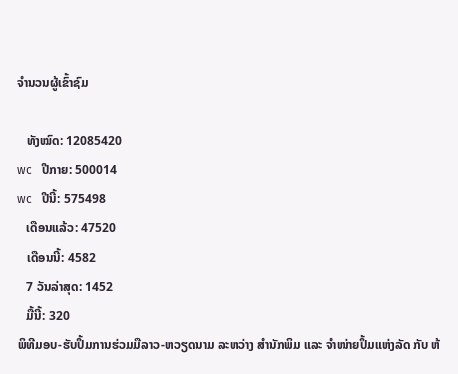ຈຳນວນຜູ້ເຂົ້າຊົມ

   ທັງໝົດ: 12085420
wc   ປີກາຍ: 500014
wc   ປີນີ້: 575498
   ເດືອນແລ້ວ: 47520
   ເດືອນນີ້: 4582
   7 ວັນລ່າສຸດ: 1452
   ມື້ນີ້: 320
ພິທີມອບ-ຮັບປຶ້ມການຮ່ວມມືລາວ-ຫວຽດນາມ ລະຫວ່າງ ສຳນັກພິມ ແລະ ຈຳໜ່າຍປຶ້ມແຫ່ງລັດ ກັບ ຫ້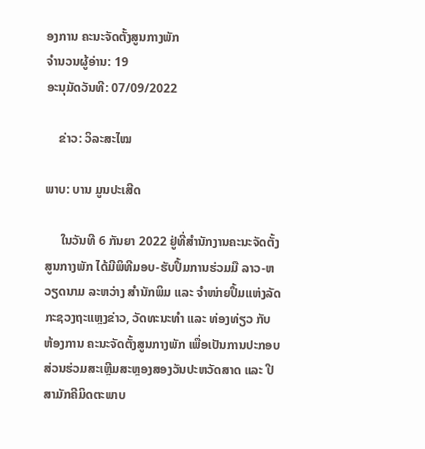ອງການ ຄະນະຈັດຕັ້ງສູນກາງພັກ
ຈຳນວນຜູ້ອ່ານ: 19
ອະນຸມັດວັນທີ: 07/09/2022

    ຂ່າວ: ວິລະສະໄໝ

ພາບ: ບານ ມູນປະເສີດ

     ໃນວັນທີ 6 ກັນຍາ 2022 ຢູ່ທີ່ສຳນັກງານຄະນະຈັດຕັ້ງສູນກາງພັກ ໄດ້ມີພິທີມອບ-ຮັບປຶ້ມການຮ່ວມມື ລາວ-ຫວຽດນາມ ລະຫວ່າງ ສຳນັກພິມ ແລະ ຈຳໜ່າຍປຶ້ມແຫ່ງລັດ ກະຊວງຖະແຫຼງຂ່າວ, ວັດທະນະທຳ ແລະ ທ່ອງທ່ຽວ ກັບ ຫ້ອງການ ຄະນະຈັດຕັ້ງສູນກາງພັກ ເພື່ອເປັນການປະກອບສ່ວນຮ່ວມສະເຫຼີມສະຫຼອງສອງວັນປະຫວັດສາດ ແລະ ປີສາມັກຄີມິດຕະພາບ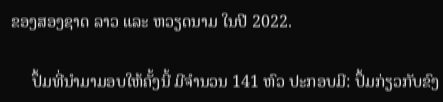ຂອງສອງຊາດ ລາວ ແລະ ຫວຽດນາມ ໃນປີ 2022.

     ປຶ້ມທີ່ນຳມາມອບໃຫ້ຄັ້ງນີ້ ມີຈຳນວນ 141 ຫົວ ປະກອບມີ: ປຶ້ມກ່ຽວກັບຂົງ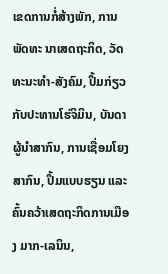ເຂດການກໍ່ສ້າງພັກ, ການພັດທະ ນາເສດຖະກິດ, ວັດທະນະທຳ-ສັງຄົມ, ປຶ້ມກ່ຽວກັບປະທານໂຮ່ຈິມິນ, ບັນດາຜູ້ນຳສາກົນ, ການເຊື່ອມໂຍງສາກົນ, ປຶ້ມແບບຮຽນ ແລະ ຄົ້ນຄວ້າເສດຖະກິດການເມືອງ ມາກ-ເລນິນ,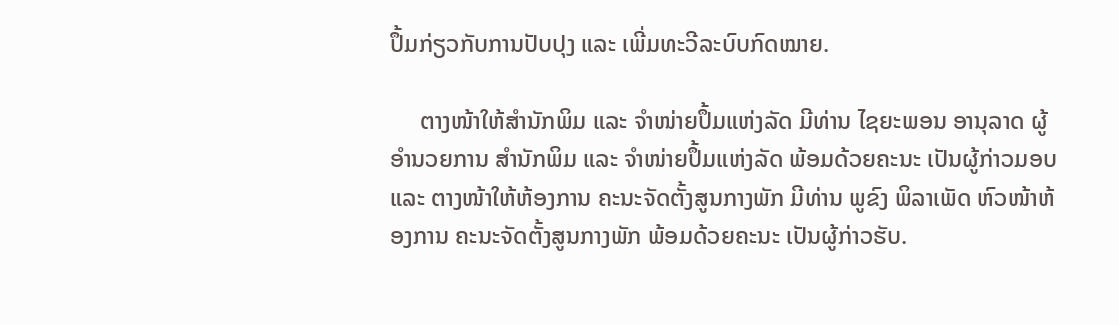ປຶ້ມກ່ຽວກັບການປັບປຸງ ແລະ ເພີ່ມທະວີລະບົບກົດໝາຍ.

     ຕາງໜ້າໃຫ້ສຳນັກພິມ ແລະ ຈຳໜ່າຍປຶ້ມແຫ່ງລັດ ມີທ່ານ ໄຊຍະພອນ ອານຸລາດ ຜູ້ອຳນວຍການ ສຳນັກພິມ ແລະ ຈຳໜ່າຍປຶ້ມແຫ່ງລັດ ພ້ອມດ້ວຍຄະນະ ເປັນຜູ້ກ່າວມອບ ແລະ ຕາງໜ້າໃຫ້ຫ້ອງການ ຄະນະຈັດຕັ້ງສູນກາງພັກ ມີທ່ານ ພູຂົງ ພິລາເພັດ ຫົວໜ້າຫ້ອງການ ຄະນະຈັດຕັ້ງສູນກາງພັກ ພ້ອມດ້ວຍຄະນະ ເປັນຜູ້ກ່າວຮັບ.